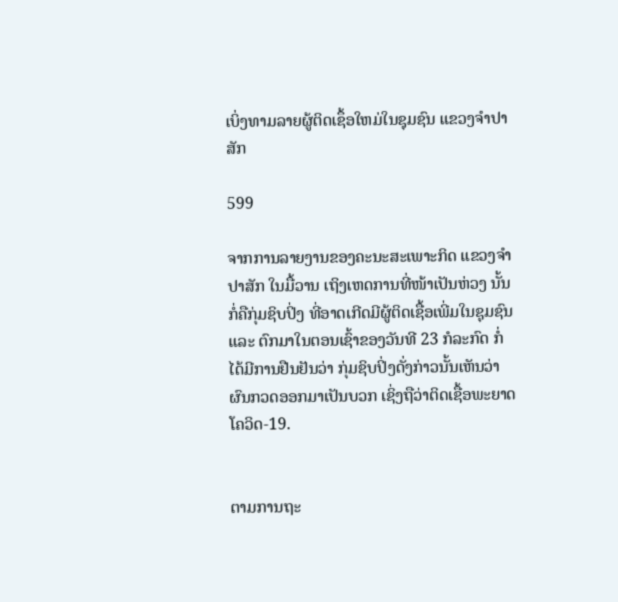ເບິ່ງທາມລາຍຜູ້ຕິດເຊຶ້ອໃຫມ່ໃນຊຸມຊົນ ແຂວງຈຳປາສັກ

599

ຈາກການລາຍງານຂອງຄະນະສະເພາະກິດ ແຂວງຈຳປາສັກ ໃນມື້ວານ ເຖິງເຫດການທີ່ໜ້າເປັນຫ່ວງ ນັ້ນກໍ່ຄືກຸ່ມຊິບປິ່ງ ທີ່ອາດເກີດມີຜູ້ຕິດເຊື້ອເພີ່ມໃນຊຸມຊົນ ແລະ ຕົກມາໃນຕອນເຊົ້າຂອງວັນທີ 23 ກໍລະກົດ ກໍ່ໄດ້ມີການຢືນຢັນວ່າ ກຸ່ມຊິບປິ່ງດັ່ງກ່າວນັ້ນເຫັນວ່າຜົນກວດອອກມາເປັນບວກ ເຊິ່ງຖືວ່າຕິດເຊື້ອພະຍາດໂຄວິດ-19.


ຕາມການຖະ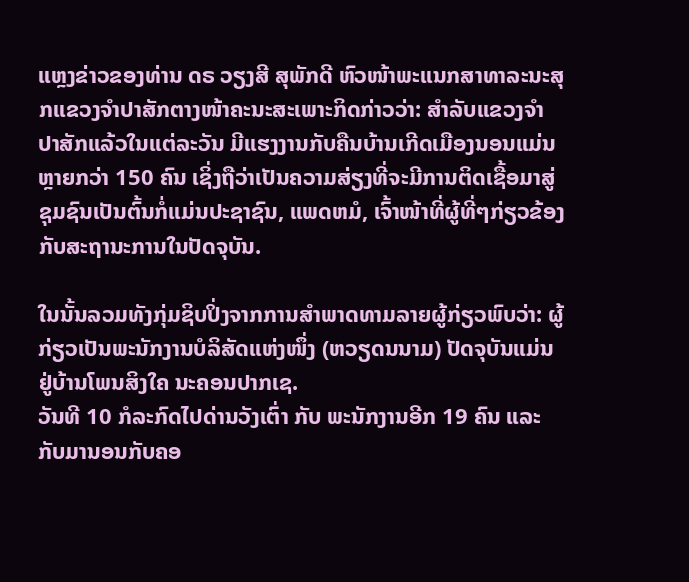ແຫຼງຂ່າວຂອງທ່ານ ດຣ ວຽງສີ ສຸພັກດີ ຫົວໜ້າພະແນກສາທາລະນະສຸກແຂວງຈຳປາສັກຕາງໜ້າຄະນະສະເພາະກິດກ່າວວ່າ: ສຳລັບແຂວງຈຳປາສັກແລ້ວໃນແຕ່ລະວັນ ມີແຮງງານກັບຄືນບ້ານເກີດເມືອງນອນແມ່ນຫຼາຍກວ່າ 150 ຄົນ ເຊິ່ງຖືວ່າເປັນຄວາມສ່ຽງທີ່ຈະມີການຕິດເຊື້ອມາສູ່ຊຸມຊົນເປັນຕົ້ນກໍ່ແມ່ນປະຊາຊົນ, ແພດຫມໍ, ເຈົ້າໜ້າທີ່ຜູ້ທີ່ໆກ່ຽວຂ້ອງກັບສະຖານະການໃນປັດຈຸບັນ.

ໃນນັ້ນລວມທັງກຸ່ມຊິບປິ່ງຈາກການສຳພາດທາມລາຍຜູ້ກ່ຽວພົບວ່າ: ຜູ້ກ່ຽວເປັນພະນັກງານບໍລິສັດແຫ່ງໜຶ່ງ (ຫວຽດນນາມ) ປັດຈຸບັນແມ່ນຢູ່ບ້ານໂພນສິງໃຄ ນະຄອນປາກເຊ.
ວັນທີ 10 ກໍລະກົດໄປດ່ານວັງເຕົ່າ ກັບ ພະນັກງານອີກ 19 ຄົນ ແລະ ກັບມານອນກັບຄອ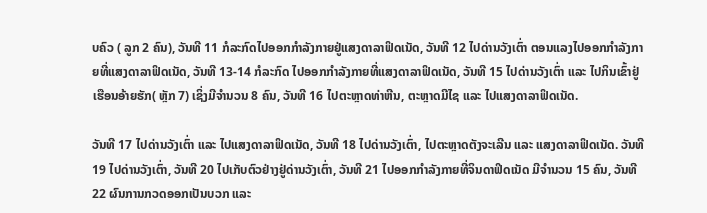ບຄົວ ( ລູກ 2 ຄົນ), ວັນທີ 11 ກໍລະກົດໄປອອກກຳລັງກາຍຢູ່ແສງດາລາຟິດເນັດ, ວັນທີ 12 ໄປດ່ານວັງເຕົ່າ ຕອນແລງໄປອອກກຳລັງກາຍທີ່ແສງດາລາຟິດເນັດ, ວັນທີ 13-14 ກໍລະກົດ ໄປອອກກຳລັງກາຍທີ່ແສງດາລາຟິດເນັດ, ວັນທີ 15 ໄປດ່ານວັງເຕົ່າ ແລະ ໄປກິນເຂົ້າຢູ່ເຮືອນອ້າຍຮັກ( ຫຼັກ 7) ເຊິ່ງມີຈຳນວນ 8 ຄົນ, ວັນທີ 16 ໄປຕະຫຼາດທ່າຫີນ, ຕະຫຼາດມີໄຊ ແລະ ໄປແສງດາລາຟິດເນັດ.

ວັນທີ 17 ໄປດ່ານວັງເຕົ່າ ແລະ ໄປແສງດາລາຟິດເນັດ, ວັນທີ 18 ໄປດ່ານວັງເຕົ່າ, ໄປຕະຫຼາດຕັງຈະເລີນ ແລະ ແສງດາລາຟິດເນັດ. ວັນທີ 19 ໄປດ່ານວັງເຕົ່າ, ວັນທີ 20 ໄປເກັບຕົວຢ່າງຢູ່ດ່ານວັງເຕົ່າ, ວັນທີ 21 ໄປອອກກຳລັງກາຍທີ່ຈິນດາຟິດເນັດ ມີຈຳນວນ 15 ຄົນ, ວັນທີ 22 ຜົນການກວດອອກເປັນບວກ ແລະ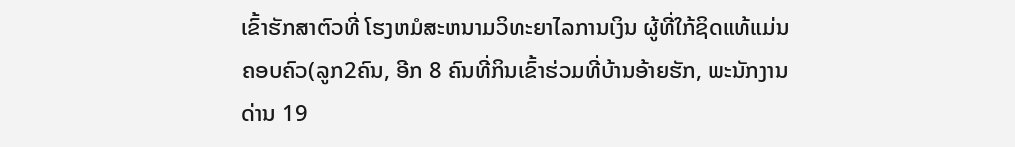ເຂົ້າຮັກສາຕົວທີ່ ໂຮງຫມໍສະຫນາມວິທະຍາໄລການເງິນ ຜູ້ທີ່ໃກ້ຊິດແທ້ແມ່ນຄອບຄົວ(ລູກ2ຄົນ, ອີກ 8 ຄົນທີ່ກິນເຂົ້າຮ່ວມທີ່ບ້ານອ້າຍຮັກ, ພະນັກງານດ່ານ 19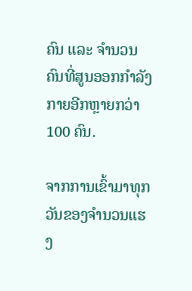ຄົນ ແລະ ຈຳນວນຄົນທີ່ສູນອອກກຳລັງກາຍອີກຫຼາຍກວ່າ 100 ຄົນ.

ຈາກການເຂົ້າມາທຸກວັນຂອງຈຳນວນແຮງ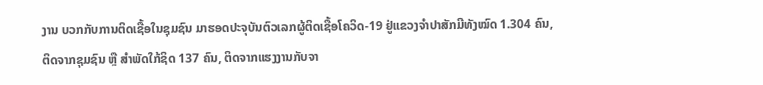ງານ ບວກກັບການຕິດເຊື້ອໃນຊຸມຊົນ ມາຮອດປະຈຸບັນຕົວເລກຜູ້ຕິດເຊື້ອໂຄວິດ-19 ຢູ່ແຂວງຈຳປາສັກມີທັງໝົດ 1.304 ຄົນ, ຕິດຈາກຊຸມຊົນ ຫຼື ສຳພັດໃກ້ຊິດ 137 ຄົນ, ຕິດຈາກແຮງງານກັບຈາ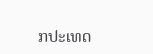ກປະເທດ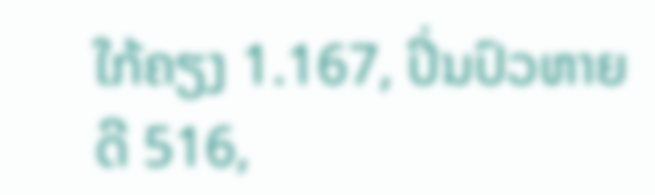ໃກ້ຄຽງ 1.167, ປິ່ນປົວຫາຍດີ 516,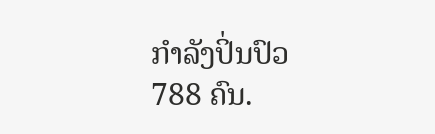ກໍາລັງປິ່ນປົວ 788 ຄົນ.